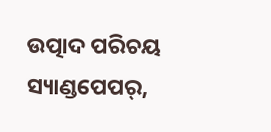ଉତ୍ପାଦ ପରିଚୟ
ସ୍ୟାଣ୍ଡପେପର୍,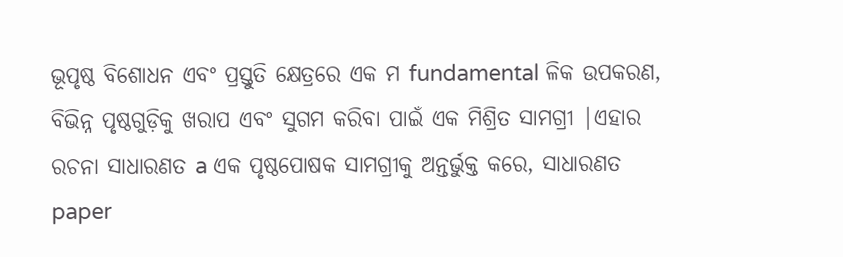ଭୂପୃଷ୍ଠ ବିଶୋଧନ ଏବଂ ପ୍ରସ୍ତୁତି କ୍ଷେତ୍ରରେ ଏକ ମ fundamental ଳିକ ଉପକରଣ, ବିଭିନ୍ନ ପୃଷ୍ଠଗୁଡ଼ିକୁ ଖରାପ ଏବଂ ସୁଗମ କରିବା ପାଇଁ ଏକ ମିଶ୍ରିତ ସାମଗ୍ରୀ |ଏହାର ରଚନା ସାଧାରଣତ a ଏକ ପୃଷ୍ଠପୋଷକ ସାମଗ୍ରୀକୁ ଅନ୍ତର୍ଭୁକ୍ତ କରେ, ସାଧାରଣତ paper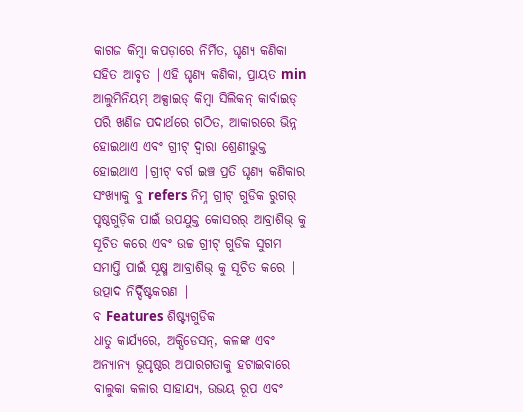କାଗଜ କିମ୍ବା କପଡ଼ାରେ ନିର୍ମିତ, ଘୃଣ୍ୟ କଣିକା ସହିତ ଆବୃତ |ଏହି ଘୃଣ୍ୟ କଣିକା, ପ୍ରାୟତ min ଆଲୁମିନିୟମ୍ ଅକ୍ସାଇଡ୍ କିମ୍ବା ସିଲିକନ୍ କାର୍ବାଇଡ୍ ପରି ଖଣିଜ ପଦାର୍ଥରେ ଗଠିତ, ଆକାରରେ ଭିନ୍ନ ହୋଇଥାଏ ଏବଂ ଗ୍ରୀଟ୍ ଦ୍ୱାରା ଶ୍ରେଣୀଭୁକ୍ତ ହୋଇଥାଏ |ଗ୍ରୀଟ୍ ବର୍ଗ ଇଞ୍ଚ ପ୍ରତି ଘୃଣ୍ୟ କଣିକାର ସଂଖ୍ୟାକୁ ବୁ refers ନିମ୍ନ ଗ୍ରୀଟ୍ ଗୁଡିକ ରୁଗର୍ ପୃଷ୍ଠଗୁଡ଼ିକ ପାଇଁ ଉପଯୁକ୍ତ କୋସରର୍ ଆବ୍ରାଶିଭ୍ କୁ ସୂଚିତ କରେ ଏବଂ ଉଚ୍ଚ ଗ୍ରୀଟ୍ ଗୁଡିକ ସୁଗମ ସମାପ୍ତି ପାଇଁ ସୂକ୍ଷ୍ମ ଆବ୍ରାଶିଭ୍ କୁ ସୂଚିତ କରେ |
ଉତ୍ପାଦ ନିର୍ଦ୍ଦିଷ୍ଟକରଣ |
ବ Features ଶିଷ୍ଟ୍ୟଗୁଡିକ
ଧାତୁ କାର୍ଯ୍ୟରେ, ଅକ୍ସିଡେସନ୍, କଳଙ୍କ ଏବଂ ଅନ୍ୟାନ୍ୟ ଭୂପୃଷ୍ଠର ଅପାରଗତାକୁ ହଟାଇବାରେ ବାଲୁକା କଳାର ସାହାଯ୍ୟ, ଉଭୟ ରୂପ ଏବଂ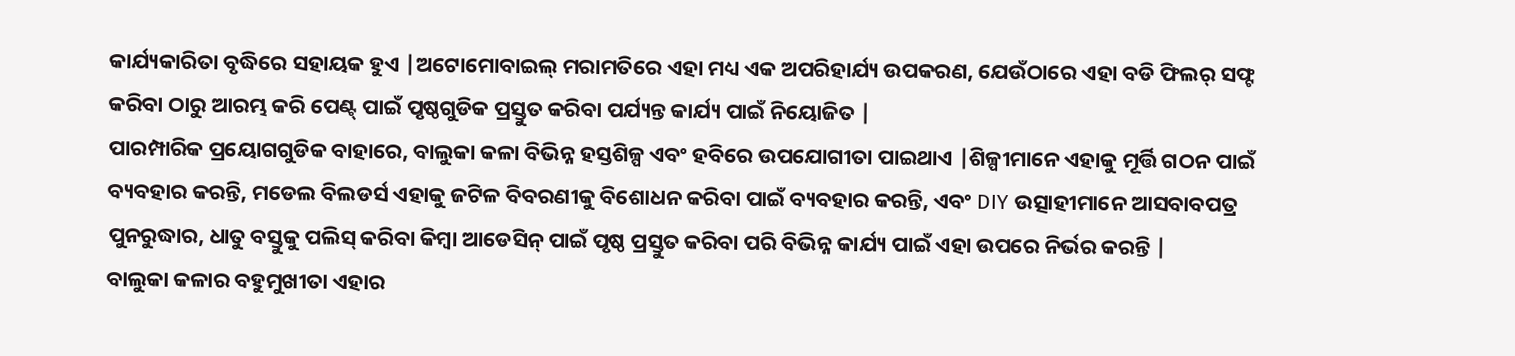କାର୍ଯ୍ୟକାରିତା ବୃଦ୍ଧିରେ ସହାୟକ ହୁଏ |ଅଟୋମୋବାଇଲ୍ ମରାମତିରେ ଏହା ମଧ୍ୟ ଏକ ଅପରିହାର୍ଯ୍ୟ ଉପକରଣ, ଯେଉଁଠାରେ ଏହା ବଡି ଫିଲର୍ ସଫ୍ଟ କରିବା ଠାରୁ ଆରମ୍ଭ କରି ପେଣ୍ଟ୍ ପାଇଁ ପୃଷ୍ଠଗୁଡିକ ପ୍ରସ୍ତୁତ କରିବା ପର୍ଯ୍ୟନ୍ତ କାର୍ଯ୍ୟ ପାଇଁ ନିୟୋଜିତ |
ପାରମ୍ପାରିକ ପ୍ରୟୋଗଗୁଡିକ ବାହାରେ, ବାଲୁକା କଳା ବିଭିନ୍ନ ହସ୍ତଶିଳ୍ପ ଏବଂ ହବିରେ ଉପଯୋଗୀତା ପାଇଥାଏ |ଶିଳ୍ପୀମାନେ ଏହାକୁ ମୂର୍ତ୍ତି ଗଠନ ପାଇଁ ବ୍ୟବହାର କରନ୍ତି, ମଡେଲ ବିଲଡର୍ସ ଏହାକୁ ଜଟିଳ ବିବରଣୀକୁ ବିଶୋଧନ କରିବା ପାଇଁ ବ୍ୟବହାର କରନ୍ତି, ଏବଂ DIY ଉତ୍ସାହୀମାନେ ଆସବାବପତ୍ର ପୁନରୁଦ୍ଧାର, ଧାତୁ ବସ୍ତୁକୁ ପଲିସ୍ କରିବା କିମ୍ବା ଆଡେସିନ୍ ପାଇଁ ପୃଷ୍ଠ ପ୍ରସ୍ତୁତ କରିବା ପରି ବିଭିନ୍ନ କାର୍ଯ୍ୟ ପାଇଁ ଏହା ଉପରେ ନିର୍ଭର କରନ୍ତି |
ବାଲୁକା କଳାର ବହୁମୁଖୀତା ଏହାର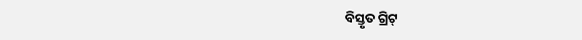ବିସ୍ତୃତ ଗ୍ରିଟ୍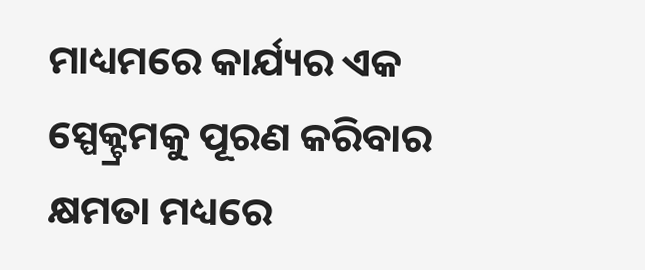ମାଧ୍ୟମରେ କାର୍ଯ୍ୟର ଏକ ସ୍ପେକ୍ଟ୍ରମକୁ ପୂରଣ କରିବାର କ୍ଷମତା ମଧ୍ୟରେ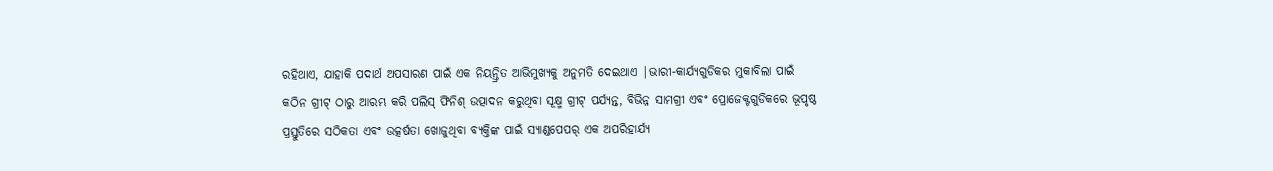ରହିଥାଏ, ଯାହାକି ପଦାର୍ଥ ଅପସାରଣ ପାଇଁ ଏକ ନିୟନ୍ତ୍ରିତ ଆଭିମୁଖ୍ୟକୁ ଅନୁମତି ଦେଇଥାଏ |ଭାରୀ-କାର୍ଯ୍ୟଗୁଡିକର ମୁକାବିଲା ପାଇଁ କଠିନ ଗ୍ରୀଟ୍ ଠାରୁ ଆରମ୍ଭ କରି ପଲିସ୍ ଫିନିଶ୍ ଉତ୍ପାଦନ କରୁଥିବା ସୂକ୍ଷ୍ମ ଗ୍ରୀଟ୍ ପର୍ଯ୍ୟନ୍ତ, ବିଭିନ୍ନ ସାମଗ୍ରୀ ଏବଂ ପ୍ରୋଜେକ୍ଟଗୁଡିକରେ ଭୂପୃଷ୍ଠ ପ୍ରସ୍ତୁତିରେ ସଠିକତା ଏବଂ ଉତ୍କର୍ଷତା ଖୋଜୁଥିବା ବ୍ୟକ୍ତିଙ୍କ ପାଇଁ ସ୍ୟାଣ୍ଡପେପର୍ ଏକ ଅପରିହାର୍ଯ୍ୟ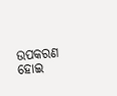ଉପକରଣ ହୋଇ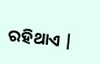ରହିଥାଏ |